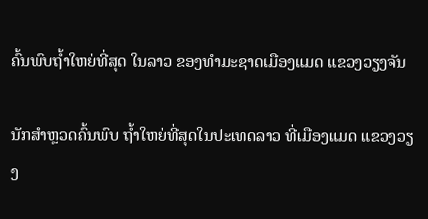ຄົ້ນພົບຖໍ້າໃຫຍ່ທີ່ສຸດ ໃນລາວ ຂອງທຳມະຊາດເມືອງແມດ ແຂວງວຽງຈັນ

ນັກສຳຫຼວດຄົ້ນພົບ ຖ້ຳໃຫຍ່ທີ່ສຸດໃນປະເທດລາວ ທີ່ເມືອງແມດ ແຂວງວຽງ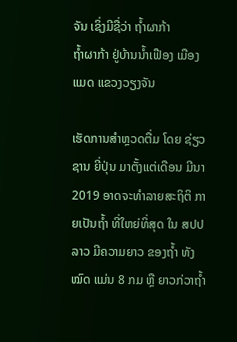ຈັນ ເຊິ່ງມີຊື່ວ່າ ຖໍ້າຜາກ້າ
ຖໍ້າຜາກ້າ ຢູ່ບ້ານນໍ້າເຟືອງ ເມືອງແມດ ແຂວງວຽງຈັນ

ເຮັດການສໍາຫຼວດຕື່ມ ໂດຍ ຊ່ຽວຊານ ຍີ່ປຸ່ນ ມາຕັ້ງແຕ່ເດືອນ ມີນາ 2019 ອາດຈະທໍາລາຍສະຖິຕິ ກາຍເປັນຖໍ້າ ທີ່ໃຫຍ່ທິ່ສຸດ ໃນ ສປປ ລາວ ມີຄວາມຍາວ ຂອງຖໍ້າ ທັງໝົດ ແມ່ນ 8 ກມ ຫຼື ຍາວກ່ວາຖໍ້າ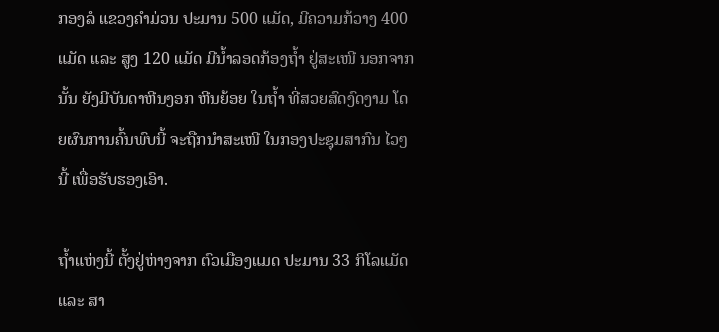ກອງລໍ ແຂວງຄໍາມ່ວນ ປະມານ 500 ແມັດ, ມີຄວາມກ້ວາງ 400 ແມັດ ແລະ ສູງ 120 ແມັດ ມີນໍ້າລອດກ້ອງຖໍ້າ ຢູ່ສະເໜີ ນອກຈາກນັ້ນ ຍັງມີບັນດາຫີນງອກ ຫີນຍ້ອຍ ໃນຖໍ້າ ທີ່ສວຍສົດງົດງາມ ໂດຍຜົນການຄົ້ນພົບນີ້ ຈະຖືກນໍາສະເໜີ ໃນກອງປະຊຸມສາກົນ ໄວໆນີ້ ເພື່ອຮັບຮອງເອົາ.

ຖໍ້າແຫ່ງນີ້ ຕັ້ງຢູ່ຫ່າງຈາກ ຕົວເມືອງແມດ ປະມານ 33 ກິໂລແມັດ ແລະ ສາ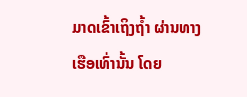ມາດເຂົ້າເຖິງຖໍ້າ ຜ່ານທາງເຮືອເທົ່ານັ້ນ ໂດຍ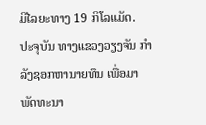ມີໄລຍະທາງ 19 ກິໂລແມັດ.
ປະຈຸບັນ ທາງແຂວງວຽງຈັນ ກໍາລັງຊອກຫານາຍທຶນ ເພື່ອມາພັດທະນາ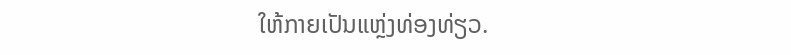ໃຫ້ກາຍເປັນແຫຼ່ງທ່ອງທ່ຽວ.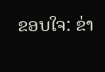ຂອບໃຈ: ຂ່າ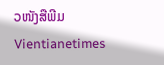ວໜັງສືພີມ Vientianetimes